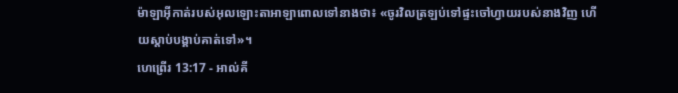ម៉ាឡាអ៊ីកាត់របស់អុលឡោះតាអាឡាពោលទៅនាងថា៖ «ចូរវិលត្រឡប់ទៅផ្ទះចៅហ្វាយរបស់នាងវិញ ហើយស្តាប់បង្គាប់គាត់ទៅ»។
ហេព្រើរ 13:17 - អាល់គី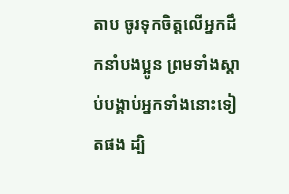តាប ចូរទុកចិត្ដលើអ្នកដឹកនាំបងប្អូន ព្រមទាំងស្ដាប់បង្គាប់អ្នកទាំងនោះទៀតផង ដ្បិ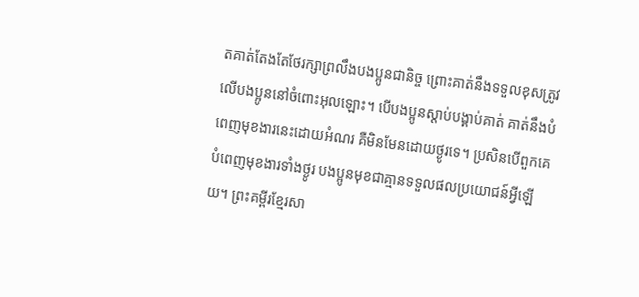តគាត់តែងតែថែរក្សាព្រលឹងបងប្អូនជានិច្ច ព្រោះគាត់នឹងទទួលខុសត្រូវលើបងប្អូននៅចំពោះអុលឡោះ។ បើបងប្អូនស្ដាប់បង្គាប់គាត់ គាត់នឹងបំពេញមុខងារនេះដោយអំណរ គឺមិនមែនដោយថ្ងូរទេ។ ប្រសិនបើពួកគេបំពេញមុខងារទាំងថ្ងូរ បងប្អូនមុខជាគ្មានទទួលផលប្រយោជន៍អ្វីឡើយ។ ព្រះគម្ពីរខ្មែរសា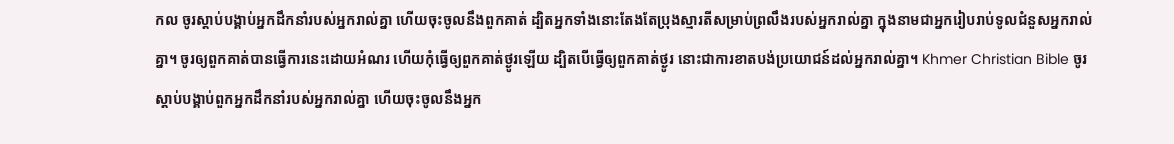កល ចូរស្ដាប់បង្គាប់អ្នកដឹកនាំរបស់អ្នករាល់គ្នា ហើយចុះចូលនឹងពួកគាត់ ដ្បិតអ្នកទាំងនោះតែងតែប្រុងស្មារតីសម្រាប់ព្រលឹងរបស់អ្នករាល់គ្នា ក្នុងនាមជាអ្នករៀបរាប់ទូលជំនួសអ្នករាល់គ្នា។ ចូរឲ្យពួកគាត់បានធ្វើការនេះដោយអំណរ ហើយកុំធ្វើឲ្យពួកគាត់ថ្ងូរឡើយ ដ្បិតបើធ្វើឲ្យពួកគាត់ថ្ងូរ នោះជាការខាតបង់ប្រយោជន៍ដល់អ្នករាល់គ្នា។ Khmer Christian Bible ចូរស្ដាប់បង្គាប់ពួកអ្នកដឹកនាំរបស់អ្នករាល់គ្នា ហើយចុះចូលនឹងអ្នក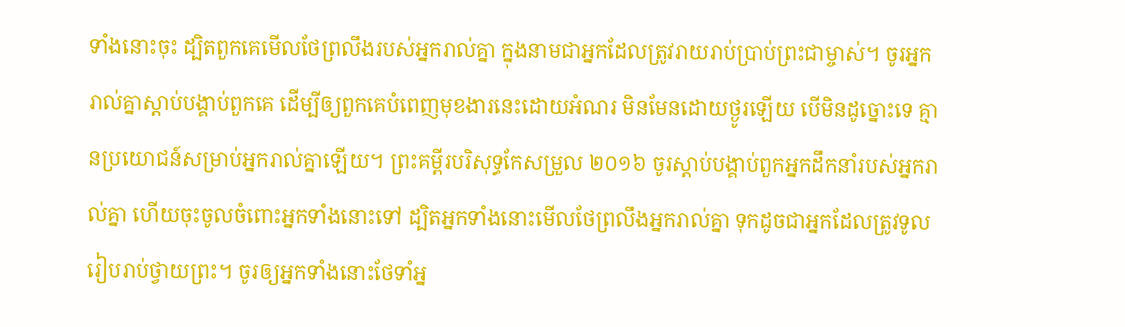ទាំងនោះចុះ ដ្បិតពួកគេមើលថែព្រលឹងរបស់អ្នករាល់គ្នា ក្នុងនាមជាអ្នកដែលត្រូវរាយរាប់ប្រាប់ព្រះជាម្ចាស់។ ចូរអ្នករាល់គ្នាស្ដាប់បង្គាប់ពួកគេ ដើម្បីឲ្យពួកគេបំពេញមុខងារនេះដោយអំណរ មិនមែនដោយថ្ងូរឡើយ បើមិនដូច្នោះទេ គ្មានប្រយោជន៍សម្រាប់អ្នករាល់គ្នាឡើយ។ ព្រះគម្ពីរបរិសុទ្ធកែសម្រួល ២០១៦ ចូរស្តាប់បង្គាប់ពួកអ្នកដឹកនាំរបស់អ្នករាល់គ្នា ហើយចុះចូលចំពោះអ្នកទាំងនោះទៅ ដ្បិតអ្នកទាំងនោះមើលថែព្រលឹងអ្នករាល់គ្នា ទុកដូចជាអ្នកដែលត្រូវទូលរៀបរាប់ថ្វាយព្រះ។ ចូរឲ្យអ្នកទាំងនោះថែទាំអ្ន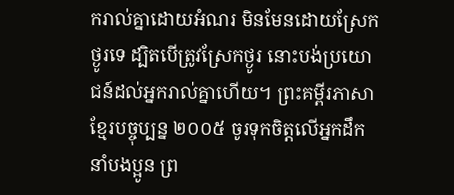ករាល់គ្នាដោយអំណរ មិនមែនដោយស្រែកថ្ងូរទេ ដ្បិតបើត្រូវស្រែកថ្ងូរ នោះបង់ប្រយោជន៍ដល់អ្នករាល់គ្នាហើយ។ ព្រះគម្ពីរភាសាខ្មែរបច្ចុប្បន្ន ២០០៥ ចូរទុកចិត្តលើអ្នកដឹកនាំបងប្អូន ព្រ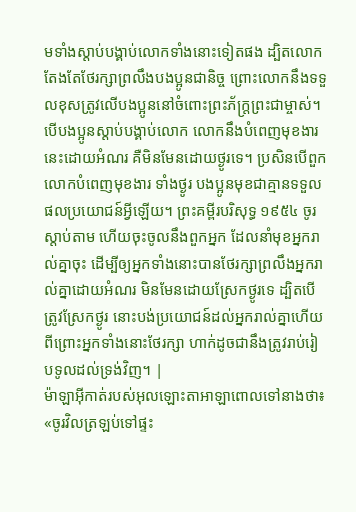មទាំងស្ដាប់បង្គាប់លោកទាំងនោះទៀតផង ដ្បិតលោកតែងតែថែរក្សាព្រលឹងបងប្អូនជានិច្ច ព្រោះលោកនឹងទទួលខុសត្រូវលើបងប្អូននៅចំពោះព្រះភ័ក្ត្រព្រះជាម្ចាស់។ បើបងប្អូនស្ដាប់បង្គាប់លោក លោកនឹងបំពេញមុខងារនេះដោយអំណរ គឺមិនមែនដោយថ្ងូរទេ។ ប្រសិនបើពួកលោកបំពេញមុខងារ ទាំងថ្ងូរ បងប្អូនមុខជាគ្មានទទួលផលប្រយោជន៍អ្វីឡើយ។ ព្រះគម្ពីរបរិសុទ្ធ ១៩៥៤ ចូរស្តាប់តាម ហើយចុះចូលនឹងពួកអ្នក ដែលនាំមុខអ្នករាល់គ្នាចុះ ដើម្បីឲ្យអ្នកទាំងនោះបានថែរក្សាព្រលឹងអ្នករាល់គ្នាដោយអំណរ មិនមែនដោយស្រែកថ្ងូរទេ ដ្បិតបើត្រូវស្រែកថ្ងូរ នោះបង់ប្រយោជន៍ដល់អ្នករាល់គ្នាហើយ ពីព្រោះអ្នកទាំងនោះថែរក្សា ហាក់ដូចជានឹងត្រូវរាប់រៀបទូលដល់ទ្រង់វិញ។ |
ម៉ាឡាអ៊ីកាត់របស់អុលឡោះតាអាឡាពោលទៅនាងថា៖ «ចូរវិលត្រឡប់ទៅផ្ទះ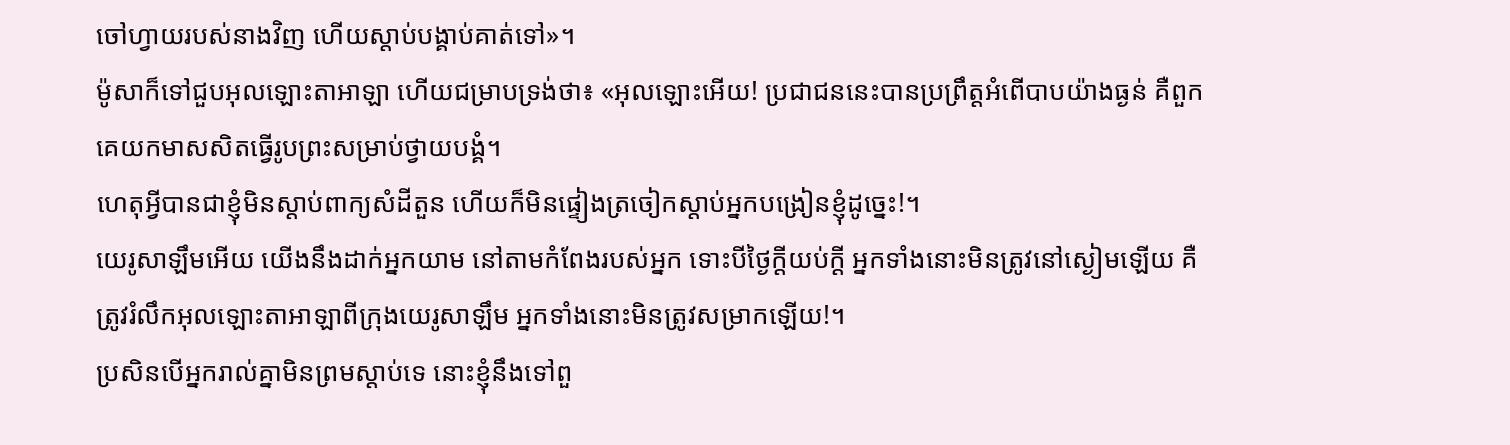ចៅហ្វាយរបស់នាងវិញ ហើយស្តាប់បង្គាប់គាត់ទៅ»។
ម៉ូសាក៏ទៅជួបអុលឡោះតាអាឡា ហើយជម្រាបទ្រង់ថា៖ «អុលឡោះអើយ! ប្រជាជននេះបានប្រព្រឹត្តអំពើបាបយ៉ាងធ្ងន់ គឺពួកគេយកមាសសិតធ្វើរូបព្រះសម្រាប់ថ្វាយបង្គំ។
ហេតុអ្វីបានជាខ្ញុំមិនស្ដាប់ពាក្យសំដីតួន ហើយក៏មិនផ្ទៀងត្រចៀកស្ដាប់អ្នកបង្រៀនខ្ញុំដូច្នេះ!។
យេរូសាឡឹមអើយ យើងនឹងដាក់អ្នកយាម នៅតាមកំពែងរបស់អ្នក ទោះបីថ្ងៃក្ដីយប់ក្ដី អ្នកទាំងនោះមិនត្រូវនៅស្ងៀមឡើយ គឺត្រូវរំលឹកអុលឡោះតាអាឡាពីក្រុងយេរូសាឡឹម អ្នកទាំងនោះមិនត្រូវសម្រាកឡើយ!។
ប្រសិនបើអ្នករាល់គ្នាមិនព្រមស្ដាប់ទេ នោះខ្ញុំនឹងទៅពួ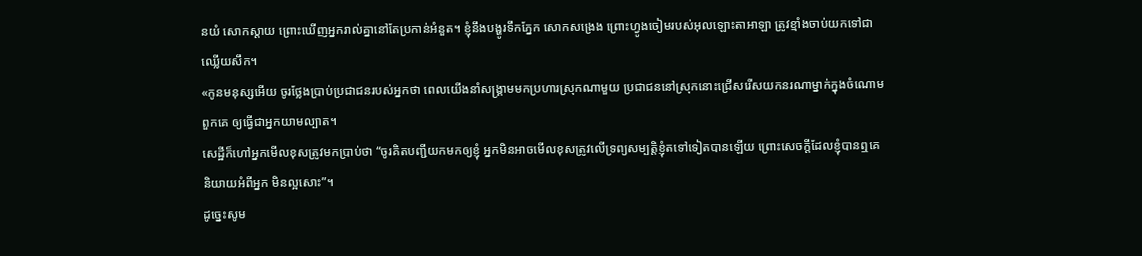នយំ សោកស្ដាយ ព្រោះឃើញអ្នករាល់គ្នានៅតែប្រកាន់អំនួត។ ខ្ញុំនឹងបង្ហូរទឹកភ្នែក សោកសង្រេង ព្រោះហ្វូងចៀមរបស់អុលឡោះតាអាឡា ត្រូវខ្មាំងចាប់យកទៅជាឈ្លើយសឹក។
«កូនមនុស្សអើយ ចូរថ្លែងប្រាប់ប្រជាជនរបស់អ្នកថា ពេលយើងនាំសង្គ្រាមមកប្រហារស្រុកណាមួយ ប្រជាជននៅស្រុកនោះជ្រើសរើសយកនរណាម្នាក់ក្នុងចំណោមពួកគេ ឲ្យធ្វើជាអ្នកយាមល្បាត។
សេដ្ឋីក៏ហៅអ្នកមើលខុសត្រូវមកប្រាប់ថា “ចូរគិតបញ្ជីយកមកឲ្យខ្ញុំ អ្នកមិនអាចមើលខុសត្រូវលើទ្រព្យសម្បត្តិខ្ញុំតទៅទៀតបានឡើយ ព្រោះសេចក្ដីដែលខ្ញុំបានឮគេនិយាយអំពីអ្នក មិនល្អសោះ”។
ដូច្នេះសូម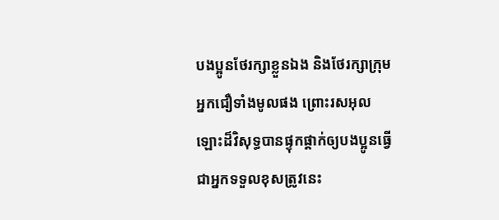បងប្អូនថែរក្សាខ្លួនឯង និងថែរក្សាក្រុមអ្នកជឿទាំងមូលផង ព្រោះរសអុលឡោះដ៏វិសុទ្ធបានផ្ទុកផ្ដាក់ឲ្យបងប្អូនធ្វើជាអ្នកទទួលខុសត្រូវនេះ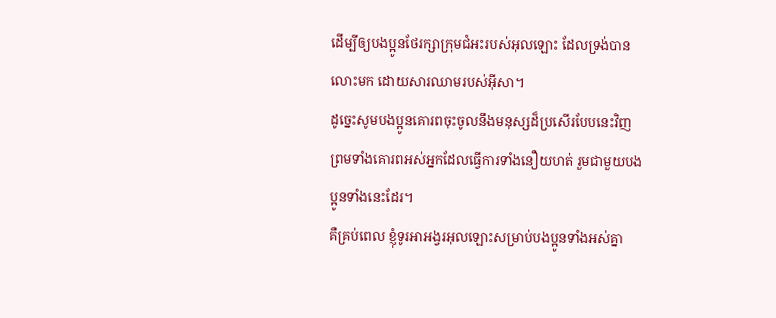ដើម្បីឲ្យបងប្អូនថែរក្សាក្រុមជំអះរបស់អុលឡោះ ដែលទ្រង់បានលោះមក ដោយសារឈាមរបស់អ៊ីសា។
ដូច្នេះសូមបងប្អូនគោរពចុះចូលនឹងមនុស្សដ៏ប្រសើរបែបនេះវិញ ព្រមទាំងគោរពអស់អ្នកដែលធ្វើការទាំងនឿយហត់ រួមជាមួយបងប្អូនទាំងនេះដែរ។
គឺគ្រប់ពេល ខ្ញុំទូរអាអង្វរអុលឡោះសម្រាប់បងប្អូនទាំងអស់គ្នា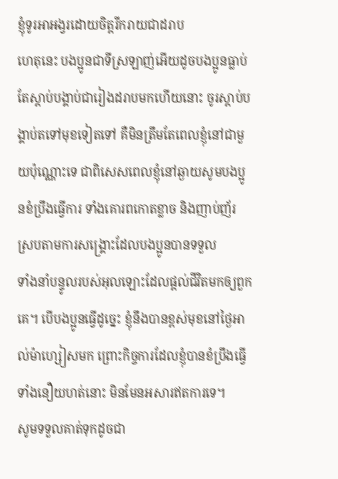ខ្ញុំទូរអាអង្វរដោយចិត្ដរីករាយជាដរាប
ហេតុនេះ បងប្អូនជាទីស្រឡាញ់អើយដូចបងប្អូនធ្លាប់តែស្ដាប់បង្គាប់ជារៀងដរាបមកហើយនោះ ចូរស្ដាប់បង្គាប់តទៅមុខទៀតទៅ គឺមិនត្រឹមតែពេលខ្ញុំនៅជាមួយប៉ុណ្ណោះទេ ជាពិសេសពេលខ្ញុំនៅឆ្ងាយសូមបងប្អូនខំប្រឹងធ្វើការ ទាំងគោរពកោតខ្លាច និងញាប់ញ័រ ស្របតាមការសង្គ្រោះដែលបងប្អូនបានទទួល
ទាំងនាំបន្ទូលរបស់អុលឡោះដែលផ្ដល់ជីវិតមកឲ្យពួកគេ។ បើបងប្អូនធ្វើដូច្នេះ ខ្ញុំនឹងបានខ្ពស់មុខនៅថ្ងៃអាល់ម៉ាហ្សៀសមក ព្រោះកិច្ចការដែលខ្ញុំបានខំប្រឹងធ្វើ ទាំងនឿយហត់នោះ មិនមែនអសារឥតការទេ។
សូមទទួលគាត់ទុកដូចជា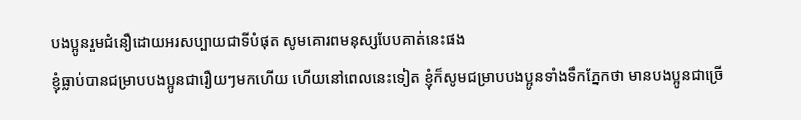បងប្អូនរួមជំនឿដោយអរសប្បាយជាទីបំផុត សូមគោរពមនុស្សបែបគាត់នេះផង
ខ្ញុំធ្លាប់បានជម្រាបបងប្អូនជារឿយៗមកហើយ ហើយនៅពេលនេះទៀត ខ្ញុំក៏សូមជម្រាបបងប្អូនទាំងទឹកភ្នែកថា មានបងប្អូនជាច្រើ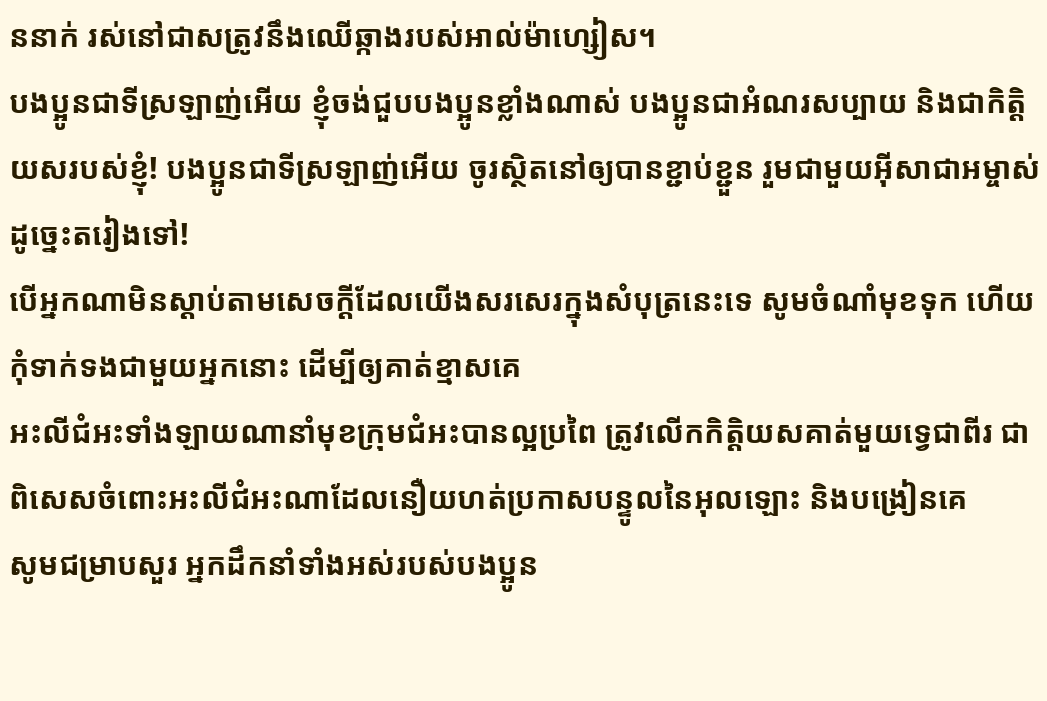ននាក់ រស់នៅជាសត្រូវនឹងឈើឆ្កាងរបស់អាល់ម៉ាហ្សៀស។
បងប្អូនជាទីស្រឡាញ់អើយ ខ្ញុំចង់ជួបបងប្អូនខ្លាំងណាស់ បងប្អូនជាអំណរសប្បាយ និងជាកិត្ដិយសរបស់ខ្ញុំ! បងប្អូនជាទីស្រឡាញ់អើយ ចូរស្ថិតនៅឲ្យបានខ្ជាប់ខ្ជួន រួមជាមួយអ៊ីសាជាអម្ចាស់ដូច្នេះតរៀងទៅ!
បើអ្នកណាមិនស្ដាប់តាមសេចក្ដីដែលយើងសរសេរក្នុងសំបុត្រនេះទេ សូមចំណាំមុខទុក ហើយកុំទាក់ទងជាមួយអ្នកនោះ ដើម្បីឲ្យគាត់ខ្មាសគេ
អះលីជំអះទាំងឡាយណានាំមុខក្រុមជំអះបានល្អប្រពៃ ត្រូវលើកកិត្ដិយសគាត់មួយទ្វេជាពីរ ជាពិសេសចំពោះអះលីជំអះណាដែលនឿយហត់ប្រកាសបន្ទូលនៃអុលឡោះ និងបង្រៀនគេ
សូមជម្រាបសួរ អ្នកដឹកនាំទាំងអស់របស់បងប្អូន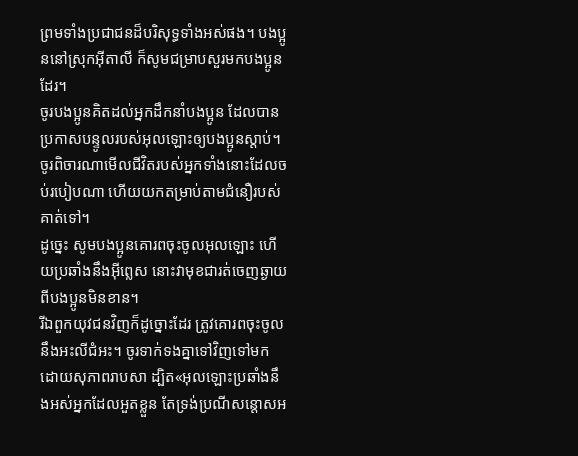ព្រមទាំងប្រជាជនដ៏បរិសុទ្ធទាំងអស់ផង។ បងប្អូននៅស្រុកអ៊ីតាលី ក៏សូមជម្រាបសួរមកបងប្អូនដែរ។
ចូរបងប្អូនគិតដល់អ្នកដឹកនាំបងប្អូន ដែលបានប្រកាសបន្ទូលរបស់អុលឡោះឲ្យបងប្អូនស្ដាប់។ ចូរពិចារណាមើលជីវិតរបស់អ្នកទាំងនោះដែលចប់របៀបណា ហើយយកតម្រាប់តាមជំនឿរបស់គាត់ទៅ។
ដូច្នេះ សូមបងប្អូនគោរពចុះចូលអុលឡោះ ហើយប្រឆាំងនឹងអ៊ីព្លេស នោះវាមុខជារត់ចេញឆ្ងាយពីបងប្អូនមិនខាន។
រីឯពួកយុវជនវិញក៏ដូច្នោះដែរ ត្រូវគោរពចុះចូលនឹងអះលីជំអះ។ ចូរទាក់ទងគ្នាទៅវិញទៅមក ដោយសុភាពរាបសា ដ្បិត«អុលឡោះប្រឆាំងនឹងអស់អ្នកដែលអួតខ្លួន តែទ្រង់ប្រណីសន្ដោសអ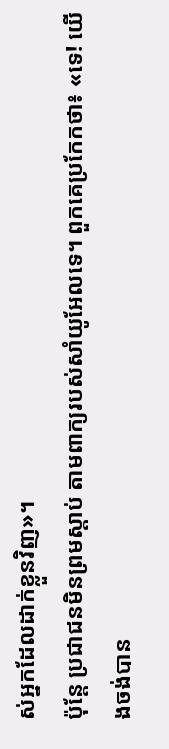ស់អ្នកដែលដាក់ខ្លួនវិញ»។
ប៉ុន្តែ ប្រជាជនមិនព្រមស្តាប់ តាមពាក្យរបស់សាំយូអែលទេ។ ពួកគេប្រកែកថា៖ «ទេ! យើងចង់បាន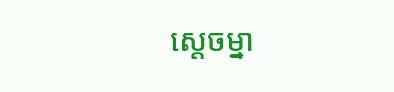ស្តេចម្នា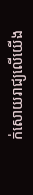ក់សោយរាជ្យលើយើង